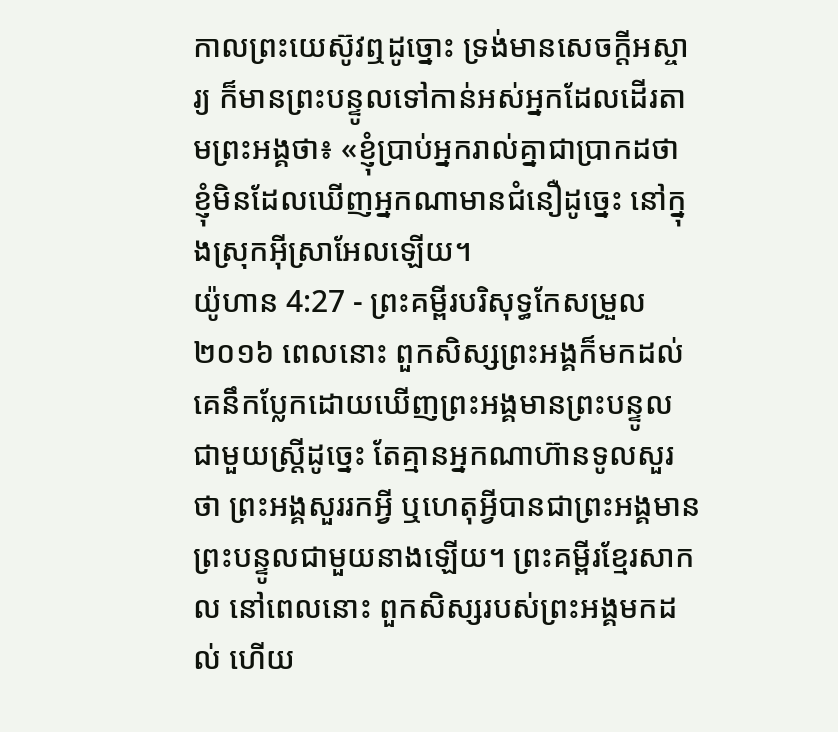កាលព្រះយេស៊ូវឮដូច្នោះ ទ្រង់មានសេចក្តីអស្ចារ្យ ក៏មានព្រះបន្ទូលទៅកាន់អស់អ្នកដែលដើរតាមព្រះអង្គថា៖ «ខ្ញុំប្រាប់អ្នករាល់គ្នាជាប្រាកដថា ខ្ញុំមិនដែលឃើញអ្នកណាមានជំនឿដូច្នេះ នៅក្នុងស្រុកអ៊ីស្រាអែលឡើយ។
យ៉ូហាន 4:27 - ព្រះគម្ពីរបរិសុទ្ធកែសម្រួល ២០១៦ ពេលនោះ ពួកសិស្សព្រះអង្គក៏មកដល់ គេនឹកប្លែកដោយឃើញព្រះអង្គមានព្រះបន្ទូលជាមួយស្ត្រីដូច្នេះ តែគ្មានអ្នកណាហ៊ានទូលសួរថា ព្រះអង្គសួររកអ្វី ឬហេតុអ្វីបានជាព្រះអង្គមានព្រះបន្ទូលជាមួយនាងឡើយ។ ព្រះគម្ពីរខ្មែរសាកល នៅពេលនោះ ពួកសិស្សរបស់ព្រះអង្គមកដល់ ហើយ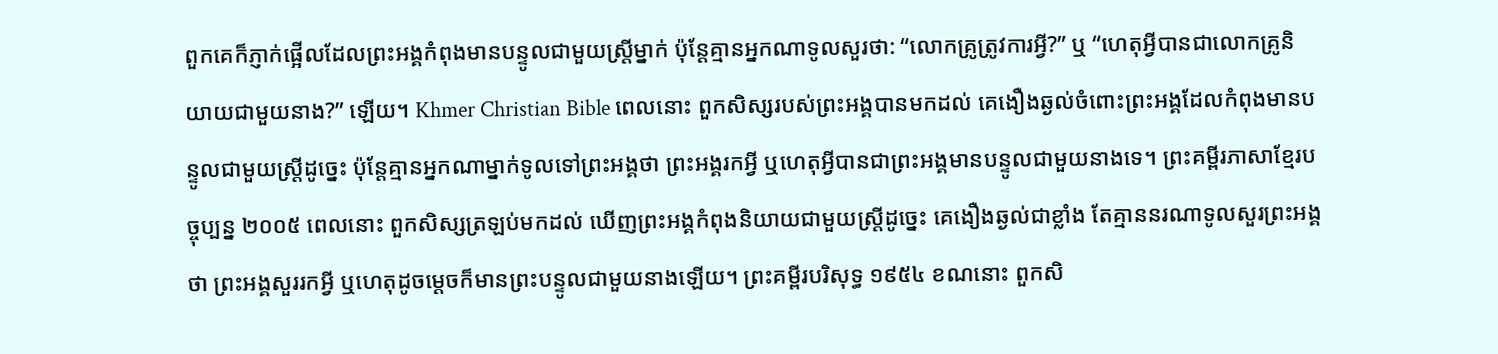ពួកគេក៏ភ្ញាក់ផ្អើលដែលព្រះអង្គកំពុងមានបន្ទូលជាមួយស្ត្រីម្នាក់ ប៉ុន្តែគ្មានអ្នកណាទូលសួរថា: “លោកគ្រូត្រូវការអ្វី?” ឬ “ហេតុអ្វីបានជាលោកគ្រូនិយាយជាមួយនាង?” ឡើយ។ Khmer Christian Bible ពេលនោះ ពួកសិស្សរបស់ព្រះអង្គបានមកដល់ គេងឿងឆ្ងល់ចំពោះព្រះអង្គដែលកំពុងមានបន្ទូលជាមួយស្ត្រីដូច្នេះ ប៉ុន្ដែគ្មានអ្នកណាម្នាក់ទូលទៅព្រះអង្គថា ព្រះអង្គរកអ្វី ឬហេតុអ្វីបានជាព្រះអង្គមានបន្ទូលជាមួយនាងទេ។ ព្រះគម្ពីរភាសាខ្មែរបច្ចុប្បន្ន ២០០៥ ពេលនោះ ពួកសិស្សត្រឡប់មកដល់ ឃើញព្រះអង្គកំពុងនិយាយជាមួយស្ត្រីដូច្នេះ គេងឿងឆ្ងល់ជាខ្លាំង តែគ្មាននរណាទូលសួរព្រះអង្គថា ព្រះអង្គសួររកអ្វី ឬហេតុដូចម្ដេចក៏មានព្រះបន្ទូលជាមួយនាងឡើយ។ ព្រះគម្ពីរបរិសុទ្ធ ១៩៥៤ ខណនោះ ពួកសិ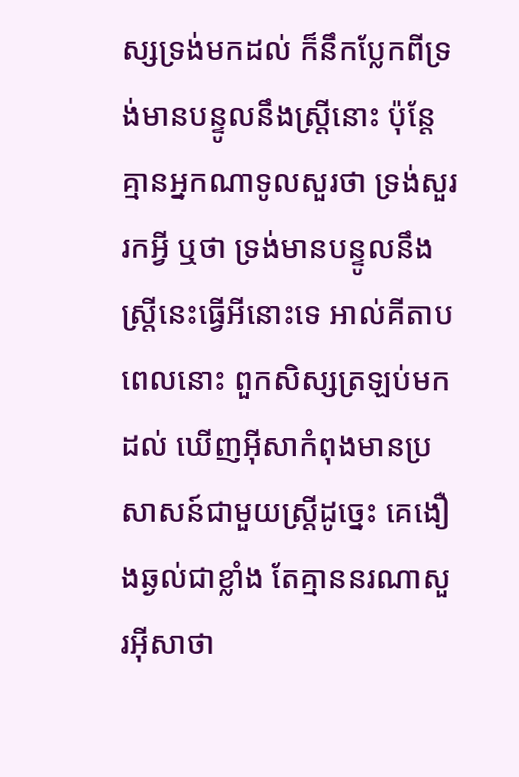ស្សទ្រង់មកដល់ ក៏នឹកប្លែកពីទ្រង់មានបន្ទូលនឹងស្ត្រីនោះ ប៉ុន្តែគ្មានអ្នកណាទូលសួរថា ទ្រង់សួររកអ្វី ឬថា ទ្រង់មានបន្ទូលនឹងស្ត្រីនេះធ្វើអីនោះទេ អាល់គីតាប ពេលនោះ ពួកសិស្សត្រឡប់មកដល់ ឃើញអ៊ីសាកំពុងមានប្រសាសន៍ជាមួយស្ដ្រីដូច្នេះ គេងឿងឆ្ងល់ជាខ្លាំង តែគ្មាននរណាសួរអ៊ីសាថា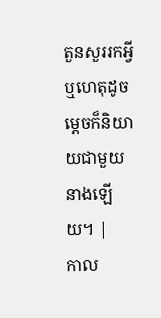តួនសួររកអ្វី ឬហេតុដូចម្ដេចក៏និយាយជាមួយនាងឡើយ។ |
កាល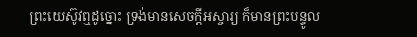ព្រះយេស៊ូវឮដូច្នោះ ទ្រង់មានសេចក្តីអស្ចារ្យ ក៏មានព្រះបន្ទូល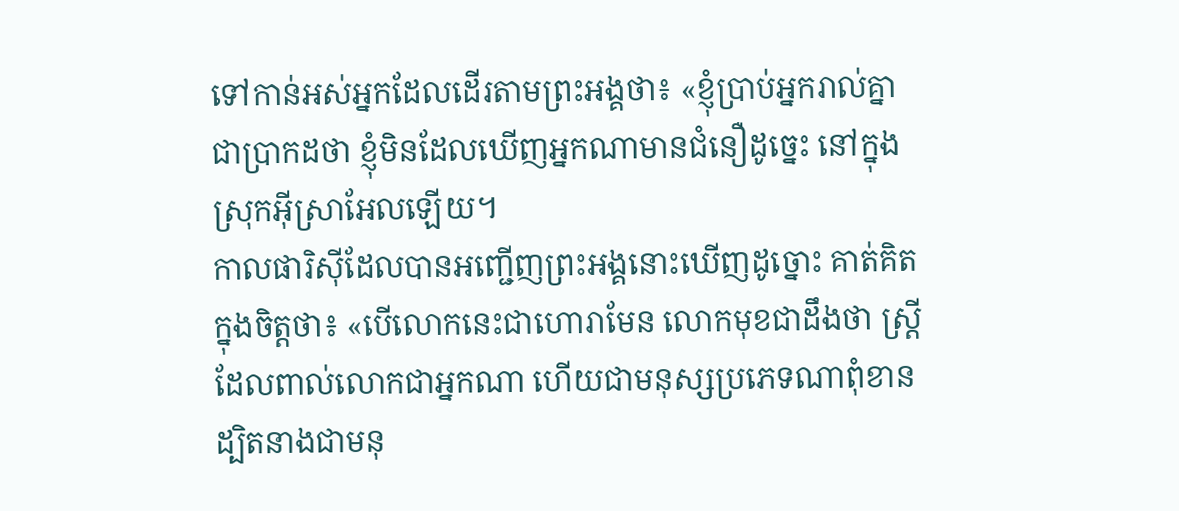ទៅកាន់អស់អ្នកដែលដើរតាមព្រះអង្គថា៖ «ខ្ញុំប្រាប់អ្នករាល់គ្នាជាប្រាកដថា ខ្ញុំមិនដែលឃើញអ្នកណាមានជំនឿដូច្នេះ នៅក្នុងស្រុកអ៊ីស្រាអែលឡើយ។
កាលផារិស៊ីដែលបានអញ្ជើញព្រះអង្គនោះឃើញដូច្នោះ គាត់គិតក្នុងចិត្តថា៖ «បើលោកនេះជាហោរាមែន លោកមុខជាដឹងថា ស្ត្រីដែលពាល់លោកជាអ្នកណា ហើយជាមនុស្សប្រភេទណាពុំខាន ដ្បិតនាងជាមនុ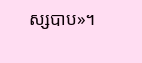ស្សបាប»។